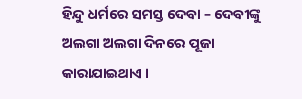ହିନ୍ଦୁ ଧର୍ମରେ ସମସ୍ତ ଦେବା – ଦେବୀଙ୍କୁ ଅଲଗା ଅଲଗା ଦିନରେ ପୂଜା କାରାଯାଇଥାଏ ।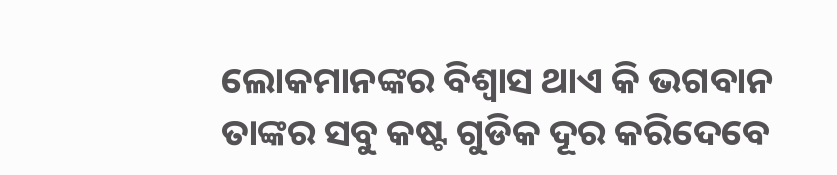ଲୋକମାନଙ୍କର ବିଶ୍ଵାସ ଥାଏ କି ଭଗବାନ ତାଙ୍କର ସବୁ କଷ୍ଟ ଗୁଡିକ ଦୂର କରିଦେବେ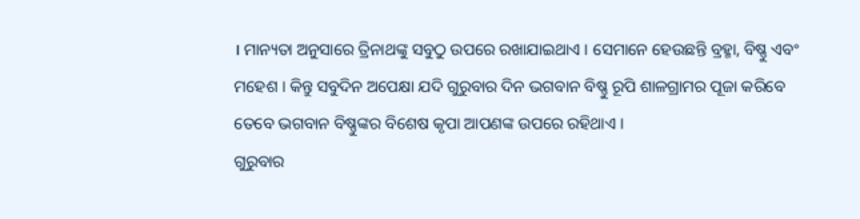। ମାନ୍ୟତା ଅନୁସାରେ ତ୍ରିନାଥଙ୍କୁ ସବୁଠୁ ଉପରେ ରଖାଯାଇଥାଏ । ସେମାନେ ହେଉଛନ୍ତି ବ୍ରହ୍ମା, ବିଷ୍ଣୁ ଏବଂ ମହେଶ । କିନ୍ତୁ ସବୁଦିନ ଅପେକ୍ଷା ଯଦି ଗୁରୁବାର ଦିନ ଭଗବାନ ବିଷ୍ଣୁ ରୂପି ଶାଳଗ୍ରାମର ପୂଜା କରିବେ ତେବେ ଭଗବାନ ବିଷ୍ଣୁଙ୍କର ବିଶେଷ କୃପା ଆପଣଙ୍କ ଉପରେ ରହିଥାଏ ।
ଗୁରୁବାର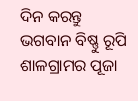ଦିନ କରନ୍ତୁ ଭଗବାନ ବିଷ୍ଣୁ ରୂପି ଶାଳଗ୍ରାମର ପୂଜା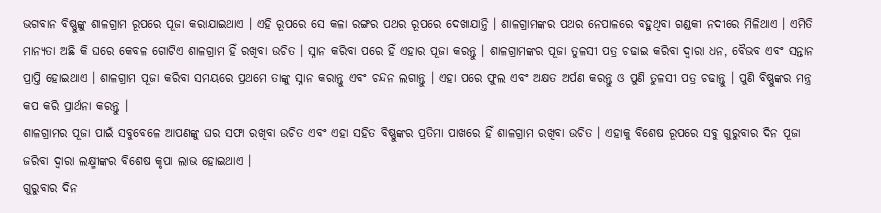ଭଗବାନ ବିଷ୍ଣୁଙ୍କୁ ଶାଳଗ୍ରାମ ରୂପରେ ପୂଜା କରାଯାଇଥାଏ । ଏହି ରୂପରେ ସେ କଳା ରଙ୍ଗର ପଥର ରୂପରେ ଦେଖାଯାନ୍ତି । ଶାଳଗ୍ରାମଙ୍କର ପଥର ନେପାଳରେ ବହୁଥିବା ଗଣ୍ଡକୀ ନଦୀରେ ମିଳିଥାଏ । ଏମିତି ମାନ୍ୟତା ଅଛି କି ଘରେ କେବଳ ଗୋଟିଏ ଶାଳଗ୍ରାମ ହିଁ ରଖିବା ଉଚିତ । ସ୍ନାନ କରିବା ପରେ ହିଁ ଏହାର ପୂଜା କରନ୍ତୁ । ଶାଳଗ୍ରାମଙ୍କର ପୂଜା ତୁଳସୀ ପତ୍ର ଚଢାଇ କରିବା ଦ୍ଵାରା ଧନ, ବୈଭବ ଏବଂ ସନ୍ତାନ ପ୍ରାପ୍ତି ହୋଇଥାଏ । ଶାଳଗ୍ରାମ ପୂଜା କରିବା ସମୟରେ ପ୍ରଥମେ ତାଙ୍କୁ ସ୍ନାନ କରାନ୍ତୁ ଏବଂ ଚନ୍ଦନ ଲଗାନ୍ତୁ । ଏହା ପରେ ଫୁଲ ଏବଂ ଅକ୍ଷତ ଅର୍ପଣ କରନ୍ତୁ ଓ ପୁଣି ତୁଳସୀ ପତ୍ର ଚଢାନ୍ତୁ । ପୁଣି ବିଷ୍ଣୁଙ୍କର ମନ୍ତ୍ର କପ କରି ପ୍ରାର୍ଥନା କରନ୍ତୁ ।
ଶାଳଗ୍ରାମର ପୂଜା ପାଇଁ ସବୁବେଳେ ଆପଣଙ୍କୁ ଘର ସଫା ରଖିବା ଉଚିତ ଏବଂ ଏହା ସହିତ ବିଷ୍ଣୁଙ୍କର ପ୍ରତିମା ପାଖରେ ହିଁ ଶାଳଗ୍ରାମ ରଖିବା ଉଚିତ । ଏହାକୁ ବିଶେଷ ରୂପରେ ସବୁ ଗୁରୁବାର ଦିନ ପୂଜା ଜରିବା ଦ୍ଵାରା ଲକ୍ଷ୍ମୀଙ୍କର ବିଶେଷ କୃପା ଲାଭ ହୋଇଥାଏ ।
ଗୁରୁବାର ଦିନ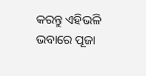କରନ୍ତୁ ଏହିଭଳି ଭବାରେ ପୂଜା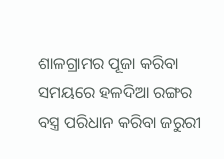ଶାଳଗ୍ରାମର ପୂଜା କରିବା ସମୟରେ ହଳଦିଆ ରଙ୍ଗର ବସ୍ତ୍ର ପରିଧାନ କରିବା ଜରୁରୀ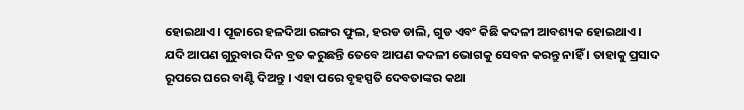ହୋଇଥାଏ । ପୂଜାରେ ହଳଦିଆ ରଙ୍ଗର ଫୁଲ, ହରଡ ଡାଲି, ଗୁଡ ଏବଂ କିଛି କଦଳୀ ଆବଶ୍ୟକ ହୋଇଥାଏ । ଯଦି ଆପଣ ଗୁରୁବାର ଦିନ ବ୍ରତ କରୁଛନ୍ତି ତେବେ ଆପଣ କଦଳୀ ଭୋଗକୁ ସେବନ କରନ୍ତୁ ନାହିଁ । ତାହାକୁ ପ୍ରସାଦ ରୂପରେ ଘରେ ବାଣ୍ଟି ଦିଅନ୍ତୁ । ଏହା ପରେ ବୃହସ୍ପତି ଦେବତାଙ୍କର କଥା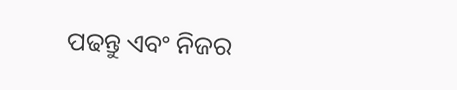ପଢନ୍ତୁ ଏବଂ ନିଜର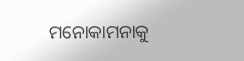ମନୋକାମନାକୁ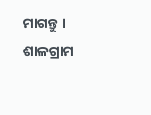ମାଗନ୍ତୁ । ଶାଳଗ୍ରାମ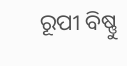ରୂପୀ ବିଷ୍ଣୁ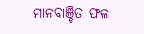ମାନବାଞ୍ଚିତ ଫଳ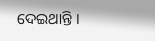ଦେଇଥାନ୍ତି ।